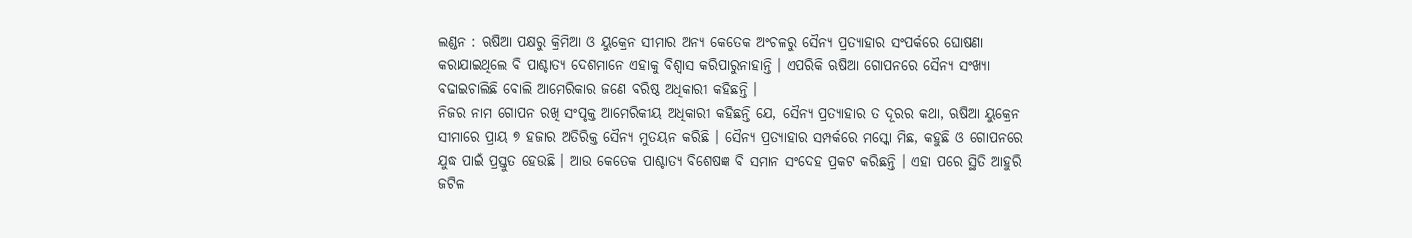ଲଣ୍ଡନ : ଋଷିଆ ପକ୍ଷରୁ କ୍ରିମିଆ ଓ ୟୁକ୍ରେନ ସୀମାର ଅନ୍ୟ କେତେକ ଅଂଚଳରୁ ସୈନ୍ୟ ପ୍ରତ୍ୟାହାର ସଂପର୍କରେ ଘୋଷଣା କରାଯାଇଥିଲେ ବି ପାଶ୍ଚାତ୍ୟ ଦେଶମାନେ ଏହାକୁ ବିଶ୍ବାସ କରିପାରୁନାହାନ୍ତି । ଏପରିକି ଋଷିଆ ଗୋପନରେ ସୈନ୍ୟ ସଂଖ୍ୟା ବଢାଇଚାଲିଛି ବୋଲି ଆମେରିକାର ଜଣେ ବରିଷ୍ଠ ଅଧିକାରୀ କହିଛନ୍ତି ।
ନିଜର ନାମ ଗୋପନ ରଖି ସଂପୃକ୍ତ ଆମେରିକୀୟ ଅଧିକାରୀ କହିଛନ୍ତି ଯେ, ସୈନ୍ୟ ପ୍ରତ୍ୟାହାର ତ ଦୂରର କଥା, ଋଷିଆ ୟୁକ୍ରେନ ସୀମାରେ ପ୍ରାୟ ୭ ହଜାର ଅତିରିକ୍ତ ସୈନ୍ୟ ମୁତୟନ କରିଛି । ସୈନ୍ୟ ପ୍ରତ୍ୟାହାର ସମ୍ପର୍କରେ ମସ୍କୋ ମିଛ, କହୁଛି ଓ ଗୋପନରେ ଯୁଦ୍ଧ ପାଇଁ ପ୍ରସ୍ତୁତ ହେଉଛି । ଆଉ କେତେକ ପାଶ୍ଚାତ୍ୟ ବିଶେଷଜ୍ଞ ବି ସମାନ ସଂଦେହ ପ୍ରକଟ କରିଛନ୍ତି । ଏହା ପରେ ସ୍ଥିତି ଆହୁରି ଜଟିଳ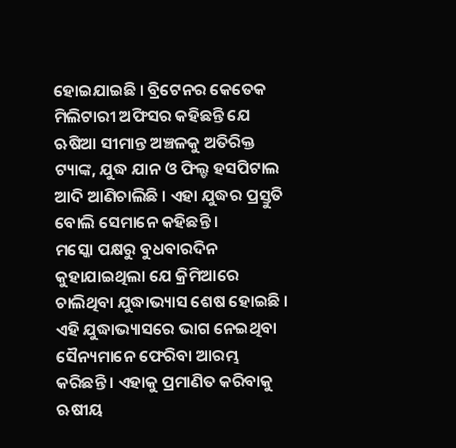ହୋଇଯାଇଛି । ବ୍ରିଟେନର କେତେକ ମିଲିଟାରୀ ଅଫିସର କହିଛନ୍ତି ଯେ ଋଷିଆ ସୀମାନ୍ତ ଅଞ୍ଚଳକୁ ଅତିରିକ୍ତ ଟ୍ୟାଙ୍କ, ଯୁଦ୍ଧ ଯାନ ଓ ଫିଲ୍ଡ ହସପିଟାଲ ଆଦି ଆଣିଚାଲିଛି । ଏହା ଯୁଦ୍ଧର ପ୍ରସ୍ତୁତି ବୋଲି ସେମାନେ କହିଛନ୍ତି ।
ମସ୍କୋ ପକ୍ଷରୁ ବୁଧବାରଦିନ କୁହାଯାଇଥିଲା ଯେ କ୍ରିମିଆରେ ଚାଲିଥିବା ଯୁଦ୍ଧାଭ୍ୟାସ ଶେଷ ହୋଇଛି । ଏହି ଯୁଦ୍ଧାଭ୍ୟାସରେ ଭାଗ ନେଇଥିବା ସୈନ୍ୟମାନେ ଫେରିବା ଆରମ୍ଭ କରିଛନ୍ତି । ଏହାକୁ ପ୍ରମାଣିତ କରିବାକୁ ଋଷୀୟ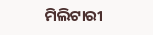ମିଲିଟାରୀ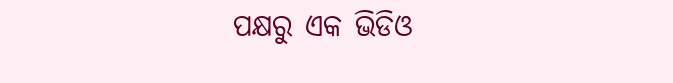ପକ୍ଷରୁ ଏକ ଭିଡିଓ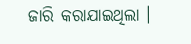ଜାରି କରାଯାଇଥିଲା ।